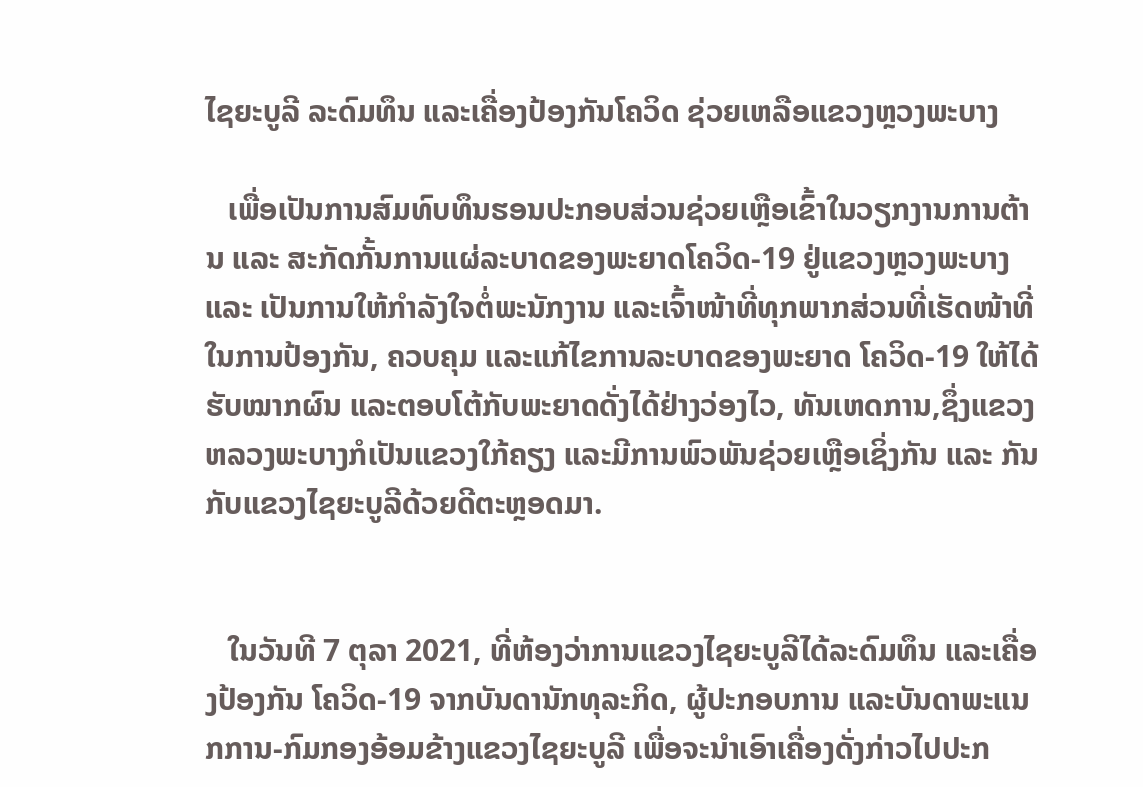ໄຊຍະບູລີ ລະດົມທຶນ ແລະເຄື່ອງປ້ອງກັນໂຄວິດ ຊ່ວຍເຫລືອແຂວງຫຼວງພະບາງ

   ເພື່ອເປັນການສົມທົບທຶນຮອນປະກອບສ່ວນຊ່ວຍເຫຼືອເຂົ້າໃນວຽກງານການຕ້ານ ແລະ ສະກັດກັ້ນການແຜ່ລະບາດຂອງພະຍາດໂຄວິດ-19 ຢູ່ແຂວງຫຼວງພະບາງ ແລະ ເປັນການໃຫ້ກໍາລັງໃຈຕໍ່ພະນັກງານ ແລະເຈົ້າໜ້າທີ່ທຸກພາກສ່ວນທີ່ເຮັດໜ້າທີ່ໃນການປ້ອງກັນ, ຄວບຄຸມ ແລະແກ້ໄຂການລະບາດຂອງພະຍາດ ໂຄວິດ-19 ໃຫ້ໄດ້ຮັບໝາກຜົນ ແລະຕອບໂຕ້ກັບພະຍາດດັ່ງໄດ້ຢ່າງວ່ອງໄວ, ທັນເຫດການ,ຊຶ່ງແຂວງຫລວງພະບາງກໍເປັນແຂວງໃກ້ຄຽງ ແລະມີການພົວພັນຊ່ວຍເຫຼືອເຊິ່ງກັນ ແລະ ກັນກັບແຂວງໄຊຍະບູລີດ້ວຍດີຕະຫຼອດມາ.


   ໃນວັນທີ 7 ຕຸລາ 2021, ທີ່ຫ້ອງວ່າການແຂວງໄຊຍະບູລີໄດ້ລະດົມທຶນ ແລະເຄື່ອງປ້ອງກັນ ໂຄວິດ-19 ຈາກບັນດານັກທຸລະກິດ, ຜູ້ປະກອບການ ແລະບັນດາພະແນກການ-ກົມກອງອ້ອມຂ້າງແຂວງໄຊຍະບູລີ ເພື່ອຈະນໍາເອົາເຄື່ອງດັ່ງກ່າວໄປປະກ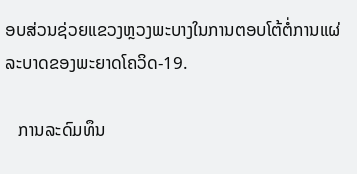ອບສ່ວນຊ່ວຍແຂວງຫຼວງພະບາງໃນການຕອບໂຕ້ຕໍ່ການແຜ່ລະບາດຂອງພະຍາດໂຄວິດ-19.

   ການລະດົມທຶນ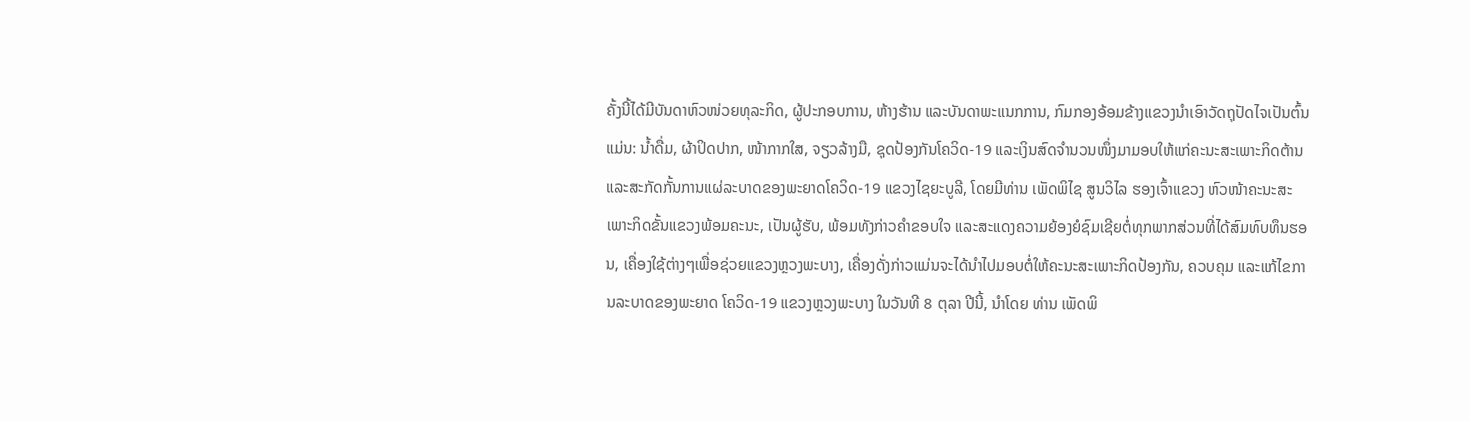ຄັ້ງນີ້ໄດ້ມີບັນດາຫົວໜ່ວຍທຸລະກິດ, ຜູ້ປະກອບການ, ຫ້າງຮ້ານ ແລະບັນດາພະແນກການ, ກົມກອງອ້ອມຂ້າງແຂວງນໍາເອົາວັດຖຸປັດໄຈເປັນຕົ້ນແມ່ນ: ນໍ້າດື່ມ, ຜ້າປິດປາກ, ໜ້າກາກໃສ, ຈຽວລ້າງມື, ຊຸດປ້ອງກັນໂຄວິດ-19 ແລະເງິນສົດຈໍານວນໜຶ່ງມາມອບໃຫ້ແກ່ຄະນະສະເພາະກິດຕ້ານ ແລະສະກັດກັ້ນການແຜ່ລະບາດຂອງພະຍາດໂຄວິດ-19 ແຂວງໄຊຍະບູລີ, ໂດຍມີທ່ານ ເພັດພິໄຊ ສູນວິໄລ ຮອງເຈົ້າແຂວງ ຫົວໜ້າຄະນະສະເພາະກິດຂັ້ນແຂວງພ້ອມຄະນະ, ເປັນຜູ້ຮັບ, ພ້ອມທັງກ່າວຄຳຂອບໃຈ ແລະສະແດງຄວາມຍ້ອງຍໍຊົມເຊີຍຕໍ່ທຸກພາກສ່ວນທີ່ໄດ້ສົມທົບທຶນຮອນ, ເຄື່ອງໃຊ້ຕ່າງໆເພື່ອຊ່ວຍແຂວງຫຼວງພະບາງ, ເຄື່ອງດັ່ງກ່າວແມ່ນຈະໄດ້ນໍາໄປມອບຕໍ່ໃຫ້ຄະນະສະເພາະກິດປ້ອງກັນ, ຄວບຄຸມ ແລະແກ້ໄຂການລະບາດຂອງພະຍາດ ໂຄວິດ-19 ແຂວງຫຼວງພະບາງ ໃນວັນທີ 8 ຕຸລາ ປີນີ້, ນໍາໂດຍ ທ່ານ ເພັດພິ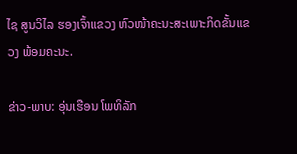ໄຊ ສູນວິໄລ ຮອງເຈົ້າແຂວງ ຫົວໜ້າຄະນະສະເພາະກິດຂັ້ນແຂວງ ພ້ອມຄະນະ.

ຂ່າວ-ພາບ: ອຸ່ນເຮືອນ ໂພທິລັກ